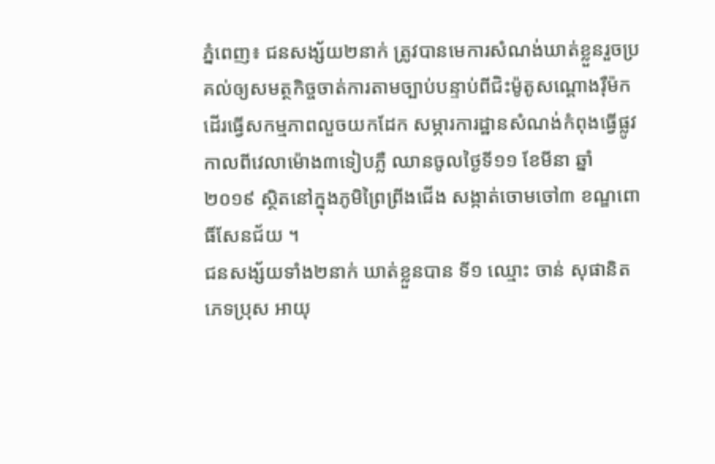ភ្នំពេញ៖ ជនសង្ស័យ២នាក់ ត្រូវបានមេការសំណង់ឃាត់ខ្លួនរួចប្រគល់ឲ្យសមត្ថកិច្ចចាត់ការតាមច្បាប់បន្ទាប់ពីជិះម៉ូតូសណ្តោងរ៉ឺម៉ក ដើរធ្វើសកម្មភាពលួចយកដែក សម្ភារការដ្ឋានសំណង់កំពុងធ្វើផ្លូវ កាលពីវេលាម៉ោង៣ទៀបភ្លឺ ឈានចូលថ្ងៃទី១១ ខែមីនា ឆ្នាំ២០១៩ ស្ថិតនៅក្នុងភូមិព្រៃព្រីងជើង សង្កាត់ចោមចៅ៣ ខណ្ឌពោធិ៍សែនជ័យ ។
ជនសង្ស័យទាំង២នាក់ ឃាត់ខ្លួនបាន ទី១ ឈ្មោះ ចាន់ សុផានិត ភេទប្រុស អាយុ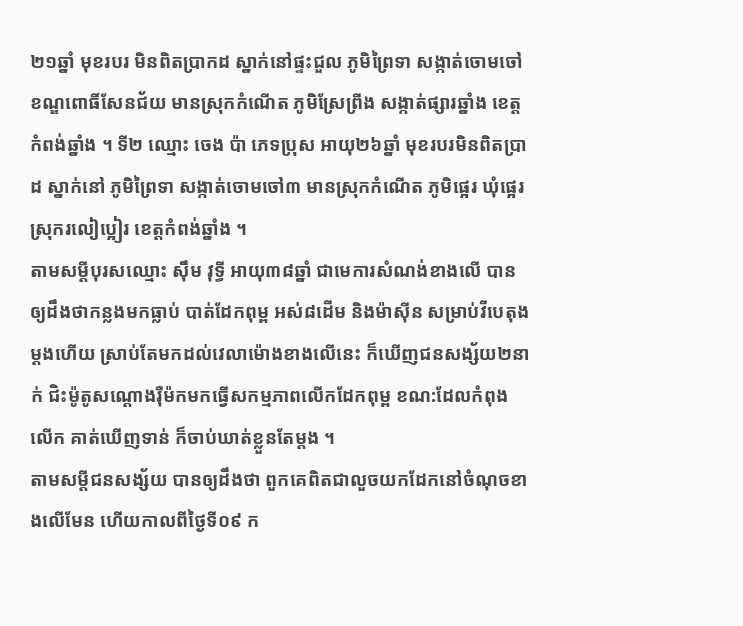២១ឆ្នាំ មុខរបរ មិនពិតប្រាកដ ស្នាក់នៅផ្ទះជួល ភូមិព្រៃទា សង្កាត់ចោមចៅ ខណ្ឌពោធិ៍សែនជ័យ មានស្រុកកំណើត ភូមិស្រែព្រីង សង្កាត់ផ្សារឆ្នាំង ខេត្តកំពង់ឆ្នាំង ។ ទី២ ឈ្មោះ ចេង ប៉ា ភេទប្រុស អាយុ២៦ឆ្នាំ មុខរបរមិនពិតប្រាដ ស្នាក់នៅ ភូមិព្រៃទា សង្កាត់ចោមចៅ៣ មានស្រុកកំណើត ភូមិផ្អេរ ឃុំផ្អេរ ស្រុករលៀប្អៀរ ខេត្តកំពង់ឆ្នាំង ។
តាមសម្តីបុរសឈ្មោះ ស៊ឹម វុទ្ធី អាយុ៣៨ឆ្នាំ ជាមេការសំណង់ខាងលើ បានឲ្យដឹងថាកន្លងមកធ្លាប់ បាត់ដែកពុម្ព អស់៨ដើម និងម៉ាស៊ីន សម្រាប់វីបេតុង ម្តងហើយ ស្រាប់តែមកដល់វេលាម៉ោងខាងលើនេះ ក៏ឃើញជនសង្ស័យ២នាក់ ជិះម៉ូតូសណ្តោងរ៉ឺម៉កមកធ្វើសកម្មភាពលើកដែកពុម្ព ខណ:ដែលកំពុងលើក គាត់ឃើញទាន់ ក៏ចាប់ឃាត់ខ្លួនតែម្តង ។
តាមសម្តីជនសង្ស័យ បានឲ្យដឹងថា ពួកគេពិតជាលួចយកដែកនៅចំណុចខាងលើមែន ហើយកាលពីថ្ងៃទី០៩ ក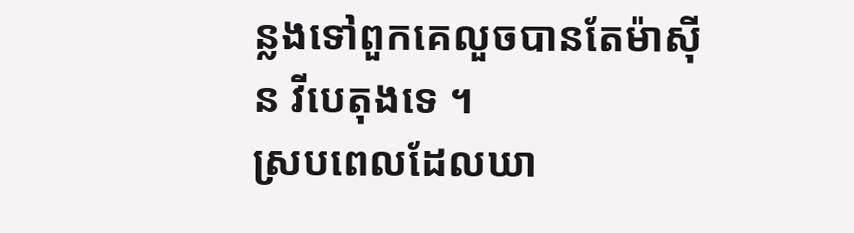ន្លងទៅពួកគេលួចបានតែម៉ាស៊ីន វីបេតុងទេ ។
ស្របពេលដែលឃា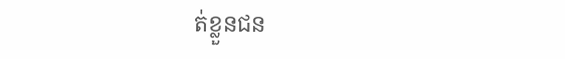ត់ខ្លួនជន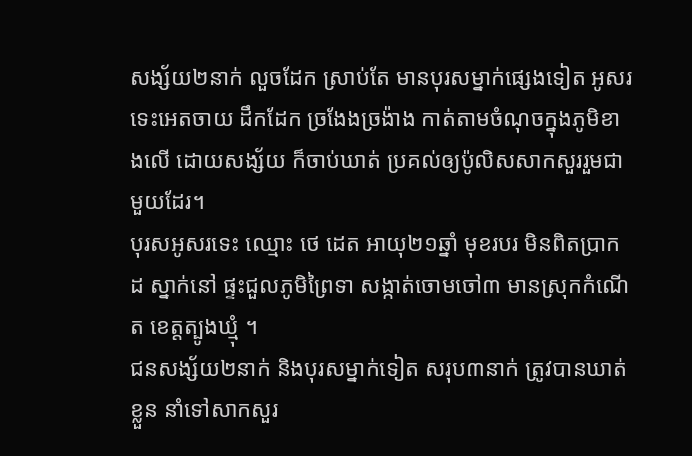សង្ស័យ២នាក់ លួចដែក ស្រាប់តែ មានបុរសម្នាក់ផ្សេងទៀត អូសរទេះអេតចាយ ដឹកដែក ច្រងែងច្រង៉ាង កាត់តាមចំណុចក្នុងភូមិខាងលើ ដោយសង្ស័យ ក៏ចាប់ឃាត់ ប្រគល់ឲ្យប៉ូលិសសាកសួររួមជាមួយដែរ។
បុរសអូសរទេះ ឈ្មោះ ថេ ដេត អាយុ២១ឆ្នាំ មុខរបរ មិនពិតប្រាកដ ស្នាក់នៅ ផ្ទះជួលភូមិព្រៃទា សង្កាត់ចោមចៅ៣ មានស្រុកកំណើត ខេត្តត្បូងឃ្មុំ ។
ជនសង្ស័យ២នាក់ និងបុរសម្នាក់ទៀត សរុប៣នាក់ ត្រូវបានឃាត់ខ្លួន នាំទៅសាកសួរ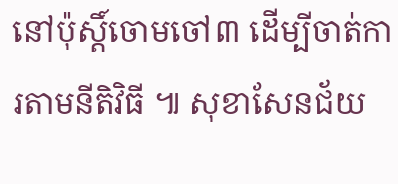នៅប៉ុស្តិ៍ចោមចៅ៣ ដើម្បីចាត់ការតាមនីតិវិធី ៕ សុខាសែនជ័យ